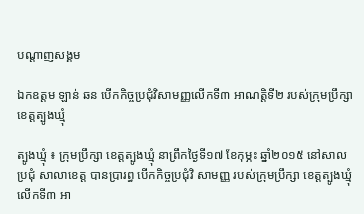បណ្តាញសង្គម

ឯកឧត្តម ឡាន់ ឆន បើកកិច្ចប្រជុំវិសាមញ្ញលើកទី៣ អាណត្តិទី២ របស់ក្រុមប្រឹក្សា ខេត្តត្បូងឃ្មុំ

ត្បូងឃ្មុំ ៖ ក្រុមប្រឹក្សា ខេត្តត្បូងឃ្មុំ នាព្រឹកថ្ងៃទី១៧ ខែកុម្ភះ ឆ្នាំ២០១៥ នៅសាលប្រជុំ សាលាខេត្ត បានប្រារព្ធ បើកកិច្ចប្រជុំវិ សាមញ្ញ របស់ក្រុមប្រឹក្សា ខេត្តត្បូងឃ្មុំ លើកទី៣ អា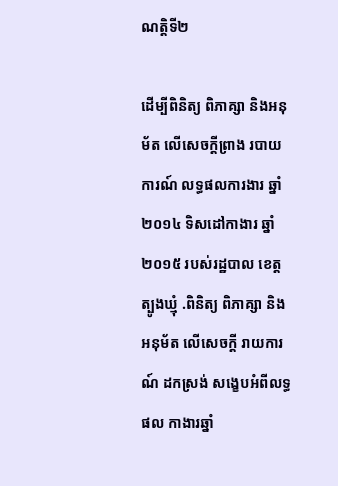ណត្តិទី២

ដើម្បីពិនិត្យ ពិភាគ្សា និងអនុម័ត លើសេចក្ដីព្រាង របាយការណ៍ លទ្ធផលការងារ ឆ្នាំ២០១៤ ទិសដៅកាងារ ឆ្នាំ២០១៥ របស់រដ្ឋបាល ខេត្តត្បូងឃ្មុំ .ពិនិត្យ ពិភាគ្សា និងអនុម័ត លើសេចក្ដី រាយការណ៍ ដកស្រង់ សង្ខេបអំពីលទ្ធផល កាងារឆ្នាំ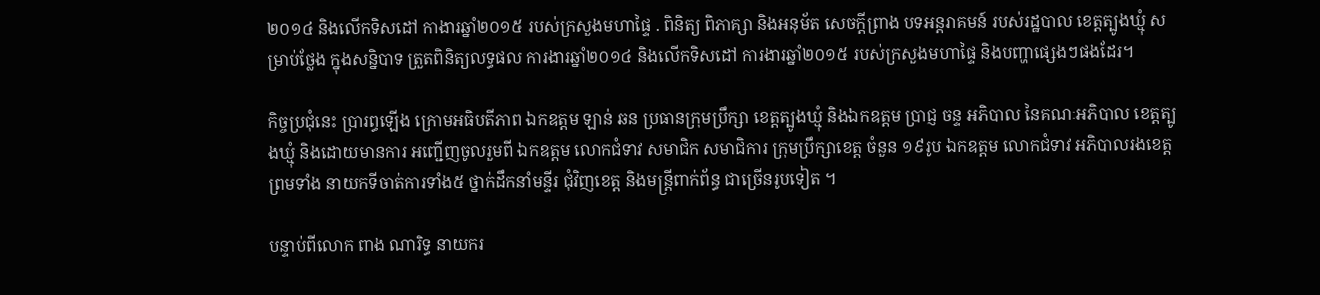២០១៤ និងលើកទិសដៅ កាងារឆ្នាំ២០១៥ របស់ក្រសួងមហាផ្ទៃ . ពិនិត្យ ពិភាគ្សា និងអនុម័ត សេចក្ដីព្រាង បទអន្តរាគមន៍ របស់រដ្ឋបាល ខេត្តត្បូងឃ្មុំ សម្រាប់ថ្លែង ក្នុងសន្និបាទ ត្រួតពិនិត្យលទ្ធផល ការងារឆ្នាំ២០១៤ និងលើកទិសដៅ ការងារឆ្នាំ២០១៥ របស់ក្រសួងមហាផ្ទៃ និងបញ្ហាផ្សេងៗផងដែរ។

កិច្ចប្រជុំនេះ ប្រារព្ធឡើង ក្រោមអធិបតីភាព ឯកឧត្តម ឡាន់ ឆន ប្រធានក្រុមប្រឹក្សា ខេត្តត្បូងឃ្មុំ និងឯកឧត្តម ប្រាជ្ញ ចន្ទ អភិបាល នៃគណៈអភិបាល ខេត្តត្បូងឃ្មុំ និងដោយមានការ អញ្ជើញចូលរួមពី ឯកឧត្តម លោកជំទាវ សមាជិក សមាជិការ ក្រុមប្រឹក្សាខេត្ត ចំនួន ១៩រូប ឯកឧត្តម លោកជំទាវ អភិបាលរងខេត្ត ព្រមទាំង នាយកទីចាត់ការទាំង៥ ថ្នាក់ដឹកនាំមន្ទីរ ជុំវិញខេត្ត និងមន្ត្រីពាក់ព័ន្ធ ជាច្រើនរូបទៀត ។

បន្ទាប់ពីលោក ពាង ណារិទ្ធ នាយករ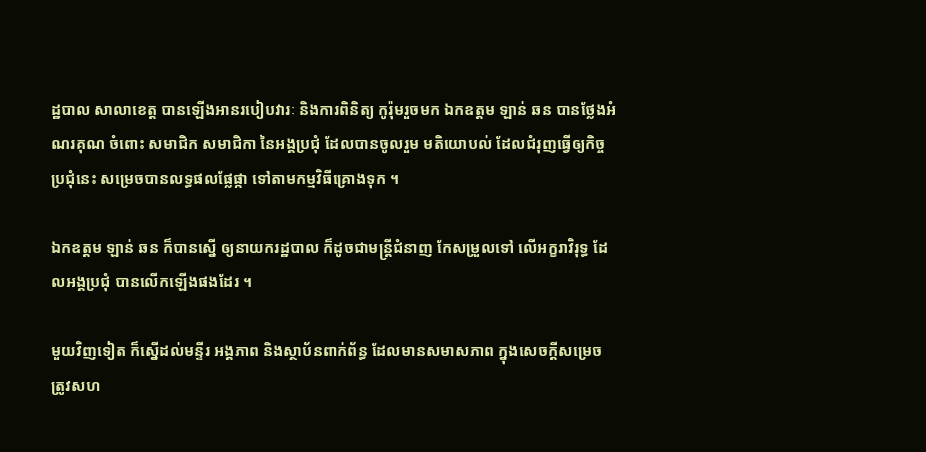ដ្ឋបាល សាលាខេត្ត បានឡើងអានរបៀបវារៈ និងការពិនិត្យ កូរ៉ុមរួចមក ឯកឧត្តម ឡាន់ ឆន បានថ្លែងអំណរគុណ ចំពោះ សមាជិក សមាជិកា នៃអង្គប្រជុំ ដែលបានចូលរួម មតិយោបល់ ដែលជំរុញធ្វើឲ្យកិច្ចប្រជុំនេះ សម្រេចបានលទ្ធផលផ្លែផ្កា ទៅតាមកម្មវិធីគ្រោងទុក ។

ឯកឧត្តម ឡាន់ ឆន ក៏បានស្នើ ឲ្យនាយករដ្ឋបាល ក៏ដូចជាមន្ត្រីជំនាញ កែសម្រួលទៅ លើអក្ខរាវិរុទ្ធ ដែលអង្គប្រជុំ បានលើកឡើងផងដែរ ។

មួយវិញទៀត ក៏ស្នើដល់មន្ទីរ អង្គភាព និងស្ថាប័នពាក់ព័ន្ធ ដែលមានសមាសភាព ក្នុងសេចក្ដីសម្រេច ត្រូវសហ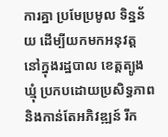ការគ្នា ប្រមែប្រមូល ទិន្នន័យ ដើម្បីយកមកអនុវត្ត នៅក្នុងរដ្ឋបាល ខេត្តត្បូងឃ្មុំ ប្រកបដោយប្រសិទ្ធភាព និងកាន់តែអភិវឌ្ឍន៍ រីក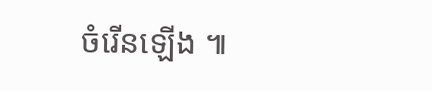ចំរើនឡើង ៕